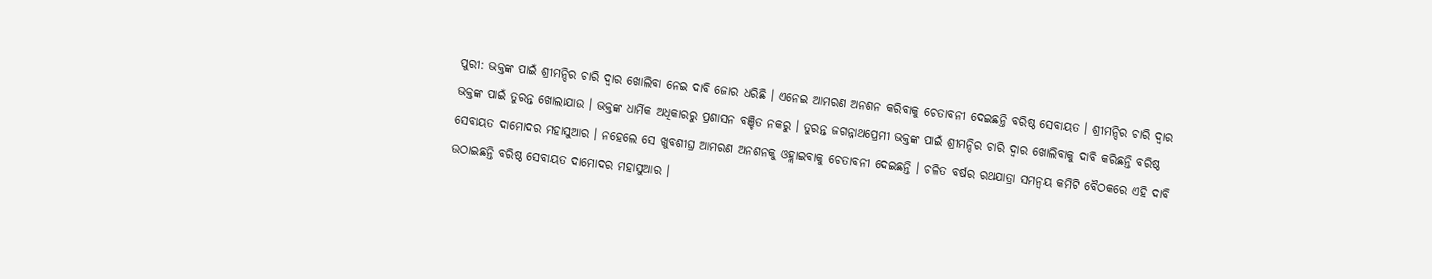ପୁରୀ: ଭକ୍ତଙ୍କ ପାଇଁ ଶ୍ରୀମନ୍ଦିର ଚାରି ଦ୍ଵାର ଖୋଲିବା ନେଇ ଦାବି ଜୋର ଧରିଛି । ଏନେଇ ଆମରଣ ଅନଶନ କରିବାକୁ ଚେତାବନୀ ଦେଇଛନ୍ତି ବରିଷ୍ଠ ସେବାୟତ । ଶ୍ରୀମନ୍ଦିର ଚାରି ଦ୍ୱାର ଭକ୍ତଙ୍କ ପାଇଁ ତୁରନ୍ତ ଖୋଲାଯାଉ । ଭକ୍ତଙ୍କ ଧାର୍ମିକ ଅଧିକାରରୁ ପ୍ରଶାସନ ବଞ୍ଚିତ ନକରୁ । ତୁରନ୍ତ ଜଗନ୍ନାଥପ୍ରେମୀ ଭକ୍ତଙ୍କ ପାଇଁ ଶ୍ରୀମନ୍ଦିର ଚାରି ଦ୍ୱାର ଖୋଲିବାକୁ ଦାବି କରିଛନ୍ତି ବରିଷ୍ଠ ସେବାୟତ ଦାମୋଦର ମହାସୁଆର । ନହେଲେ ସେ ଖୁବଶୀଘ୍ର ଆମରଣ ଅନଶନକୁ ଓହ୍ଲାଇବାକୁ ଚେତାବନୀ ଦେଇଛନ୍ତି । ଚଳିତ ବର୍ଷର ରଥଯାତ୍ରା ସମନ୍ୱୟ କମିଟି ବୈଠକରେ ଏହି ଦାବି ଉଠାଇଛନ୍ତି ବରିଷ୍ଠ ସେବାୟତ ଦାମୋଦର ମହାସୁଆର ।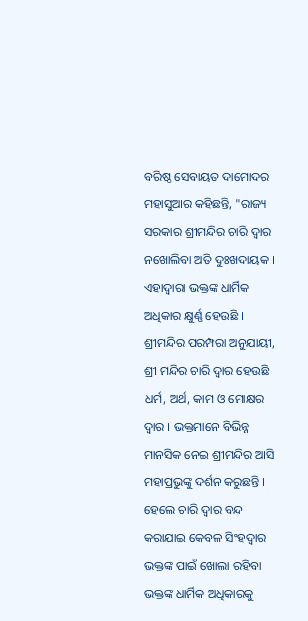ବରିଷ୍ଠ ସେବାୟତ ଦାମୋଦର ମହାସୁଆର କହିଛନ୍ତି, "ରାଜ୍ୟ ସରକାର ଶ୍ରୀମନ୍ଦିର ଚାରି ଦ୍ୱାର ନଖୋଲିବା ଅତି ଦୁଃଖଦାୟକ । ଏହାଦ୍ବାରା ଭକ୍ତଙ୍କ ଧାର୍ମିକ ଅଧିକାର କ୍ଷୁର୍ଣ୍ଣ ହେଉଛି । ଶ୍ରୀମନ୍ଦିର ପରମ୍ପରା ଅନୁଯାୟୀ, ଶ୍ରୀ ମନ୍ଦିର ଚାରି ଦ୍ଵାର ହେଉଛି ଧର୍ମ, ଅର୍ଥ, କାମ ଓ ମୋକ୍ଷର ଦ୍ୱାର । ଭକ୍ତମାନେ ବିଭିନ୍ନ ମାନସିକ ନେଇ ଶ୍ରୀମନ୍ଦିର ଆସି ମହାପ୍ରଭୁଙ୍କୁ ଦର୍ଶନ କରୁଛନ୍ତି । ହେଲେ ଚାରି ଦ୍ୱାର ବନ୍ଦ କରାଯାଇ କେବଳ ସିଂହଦ୍ୱାର ଭକ୍ତଙ୍କ ପାଇଁ ଖୋଲା ରହିବା ଭକ୍ତଙ୍କ ଧାର୍ମିକ ଅଧିକାରକୁ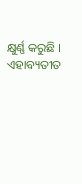କ୍ଷୁର୍ଣ୍ଣ କରୁଛି । ଏହାବ୍ୟତୀତ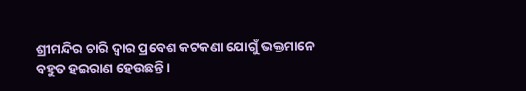ଶ୍ରୀମନ୍ଦିର ଚାରି ଦ୍ଵାର ପ୍ରବେଶ କଟକଣା ଯୋଗୁଁ ଭକ୍ତମାନେ ବହୁତ ହଇରାଣ ହେଉଛନ୍ତି ।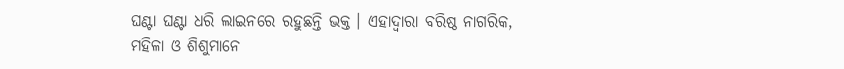ଘଣ୍ଟା ଘଣ୍ଟା ଧରି ଲାଇନରେ ରହୁଛନ୍ତି ଭକ୍ତ । ଏହାଦ୍ବାରା ବରିଷ୍ଠ ନାଗରିକ, ମହିଳା ଓ ଶିଶୁମାନେ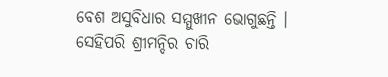ବେଶ ଅସୁବିଧାର ସମ୍ମୁଖୀନ ଭୋଗୁଛନ୍ତି । ସେହିପରି ଶ୍ରୀମନ୍ଦିର ଚାରି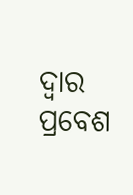ଦ୍ୱାର ପ୍ରବେଶ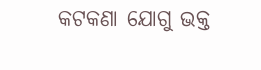କଟକଣା ଯୋଗୁ ଭକ୍ତ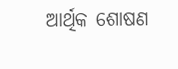ଆର୍ଥିକ ଶୋଷଣ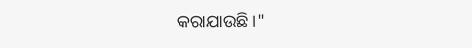କରାଯାଉଛି ।"